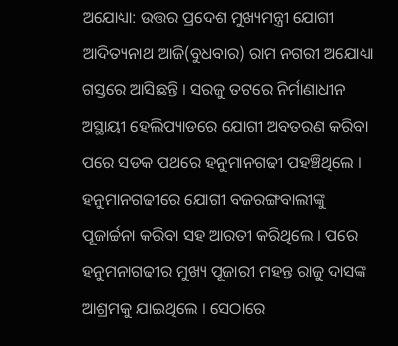ଅଯୋଧ୍ୟା: ଉତ୍ତର ପ୍ରଦେଶ ମୁଖ୍ୟମନ୍ତ୍ରୀ ଯୋଗୀ ଆଦିତ୍ୟନାଥ ଆଜି(ବୁଧବାର) ରାମ ନଗରୀ ଅଯୋଧ୍ୟା ଗସ୍ତରେ ଆସିଛନ୍ତି । ସରଜୁ ତଟରେ ନିର୍ମାଣାଧୀନ ଅସ୍ଥାୟୀ ହେଲିପ୍ୟାଡରେ ଯୋଗୀ ଅବତରଣ କରିବା ପରେ ସଡକ ପଥରେ ହନୁମାନଗଢୀ ପହଞ୍ଚିଥିଲେ । ହନୁମାନଗଢୀରେ ଯୋଗୀ ବଜରଙ୍ଗବାଲୀଙ୍କୁ ପୂଜାର୍ଚ୍ଚନା କରିବା ସହ ଆରତୀ କରିଥିଲେ । ପରେ ହନୁମନାଗଢୀର ମୁଖ୍ୟ ପୂଜାରୀ ମହନ୍ତ ରାଜୁ ଦାସଙ୍କ ଆଶ୍ରମକୁ ଯାଇଥିଲେ । ସେଠାରେ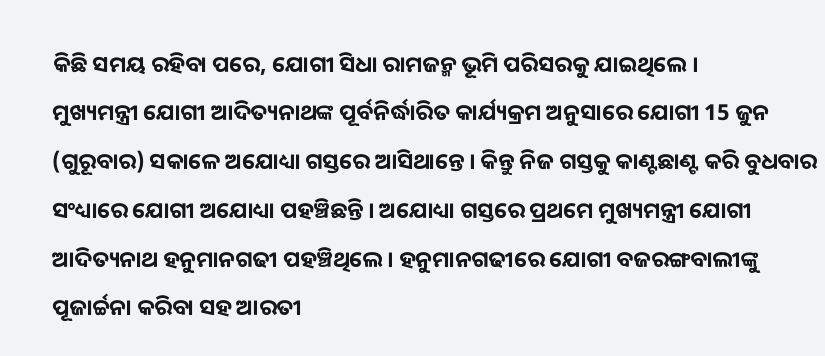କିଛି ସମୟ ରହିବା ପରେ, ଯୋଗୀ ସିଧା ରାମଜନ୍ମ ଭୂମି ପରିସରକୁ ଯାଇଥିଲେ ।
ମୁଖ୍ୟମନ୍ତ୍ରୀ ଯୋଗୀ ଆଦିତ୍ୟନାଥଙ୍କ ପୂର୍ବନିର୍ଦ୍ଧାରିତ କାର୍ଯ୍ୟକ୍ରମ ଅନୁସାରେ ଯୋଗୀ 15 ଜୁନ (ଗୁରୂବାର) ସକାଳେ ଅଯୋଧ୍ୟା ଗସ୍ତରେ ଆସିଥାନ୍ତେ । କିନ୍ତୁ ନିଜ ଗସ୍ତକୁ କାଣ୍ଟଛାଣ୍ଟ କରି ବୁଧବାର ସଂଧ୍ୟାରେ ଯୋଗୀ ଅଯୋଧ୍ୟା ପହଞ୍ଚିଛନ୍ତି । ଅଯୋଧ୍ୟା ଗସ୍ତରେ ପ୍ରଥମେ ମୁଖ୍ୟମନ୍ତ୍ରୀ ଯୋଗୀ ଆଦିତ୍ୟନାଥ ହନୁମାନଗଢୀ ପହଞ୍ଚିଥିଲେ । ହନୁମାନଗଢୀରେ ଯୋଗୀ ବଜରଙ୍ଗବାଲୀଙ୍କୁ ପୂଜାର୍ଚ୍ଚନା କରିବା ସହ ଆରତୀ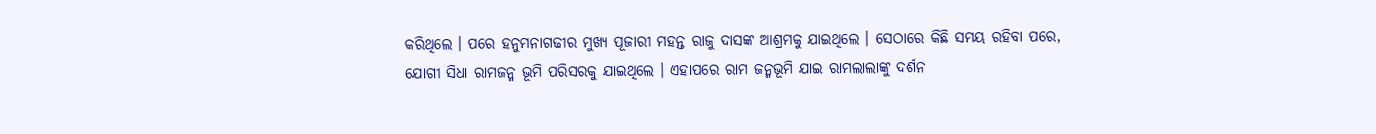କରିଥିଲେ । ପରେ ହନୁମନାଗଢୀର ମୁଖ୍ୟ ପୂଜାରୀ ମହନ୍ତ ରାଜୁ ଦାସଙ୍କ ଆଶ୍ରମକୁ ଯାଇଥିଲେ । ସେଠାରେ କିଛି ସମୟ ରହିବା ପରେ, ଯୋଗୀ ସିଧା ରାମଜନ୍ମ ଭୂମି ପରିସରକୁ ଯାଇଥିଲେ । ଏହାପରେ ରାମ ଜନ୍ମଭୂମି ଯାଇ ରାମଲାଲାଙ୍କୁ ଦର୍ଶନ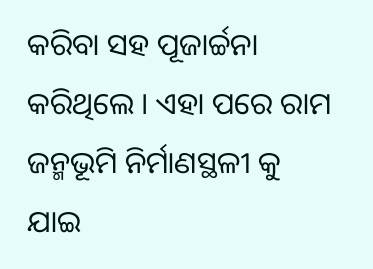କରିବା ସହ ପୂଜାର୍ଚ୍ଚନା କରିଥିଲେ । ଏହା ପରେ ରାମ ଜନ୍ମଭୂମି ନିର୍ମାଣସ୍ଥଳୀ କୁ ଯାଇ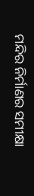ମନ୍ଦିର ନିର୍ମାଣର ସମୀକ୍ଷା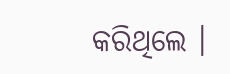କରିଥିଲେ ।